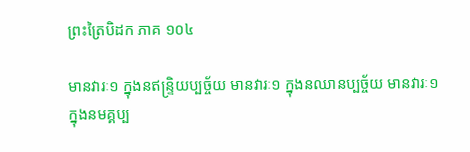ព្រះត្រៃបិដក ភាគ ១០៤

មានវារៈ១ ក្នុងនឥន្រ្ទិយប្បច្ច័យ មានវារៈ១ ក្នុងនឈានប្បច្ច័យ មានវារៈ១ ក្នុងនមគ្គប្ប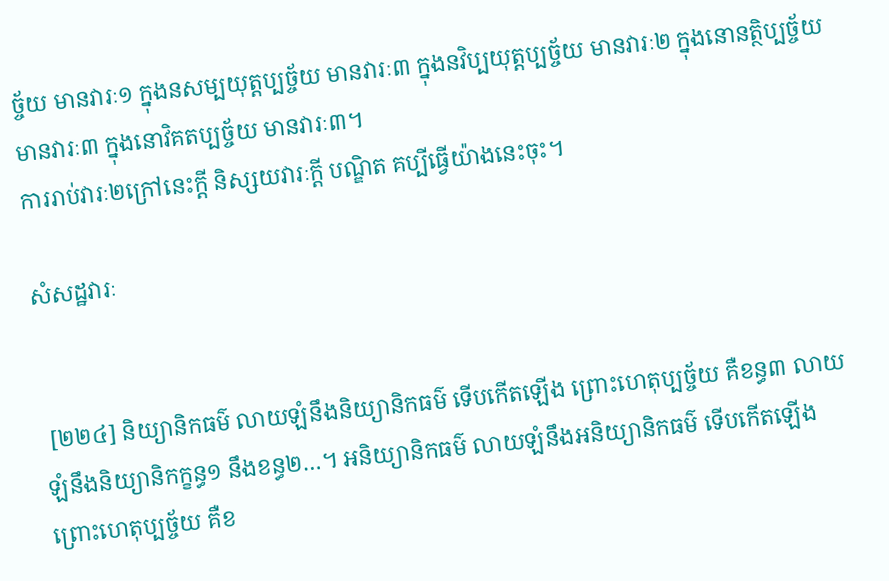ច្ច័យ មានវារៈ១ ក្នុងនសម្បយុត្តប្បច្ច័យ មានវារៈ៣ ក្នុងនវិប្បយុត្តប្បច្ច័យ មានវារៈ២ ក្នុងនោនត្ថិប្បច្ច័យ មានវារៈ៣ ក្នុងនោវិគតប្បច្ច័យ មានវារៈ៣។
ការរាប់វារៈ២ក្រៅនេះក្តី និស្សយវារៈក្តី បណ្ឌិត គប្បីធ្វើយ៉ាងនេះចុះ។

សំសដ្ឋវារៈ


 [២២៤] និយ្យានិកធម៌ លាយឡំនឹងនិយ្យានិកធម៌ ទើបកើតឡើង ព្រោះហេតុប្បច្ច័យ គឺខន្ធ៣ លាយឡំនឹងនិយ្យានិកក្ខន្ធ១ នឹងខន្ធ២…។ អនិយ្យានិកធម៌ លាយឡំនឹងអនិយ្យានិកធម៌ ទើបកើតឡើង ព្រោះហេតុប្បច្ច័យ គឺខ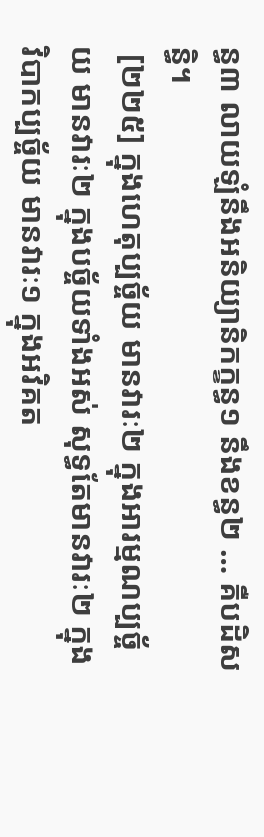ន្ធ៣ លាយឡំនឹងអនិយ្យានិកក្ខន្ធ១ នឹងខន្ធ២ … គឺបដិសន្ធិ។
 [២២៥] ក្នុងហេតុប្បច្ច័យ មានវារៈ២ ក្នុងអារម្មណប្បច្ច័យ មានវារៈ២ ក្នុងបច្ច័យទាំងអស់ សុទ្ធតែមានវារៈ២ ក្នុងវិបាកប្បច្ច័យ មានវារៈ១ ក្នុងអវិគត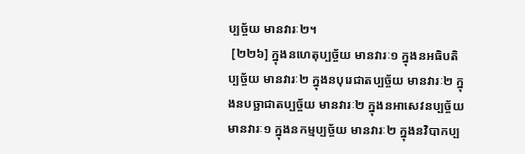ប្បច្ច័យ មានវារៈ២។
 [២២៦] ក្នុងនហេតុប្បច្ច័យ មានវារៈ១ ក្នុងនអធិបតិប្បច្ច័យ មានវារៈ២ ក្នុងនបុរេជាតប្បច្ច័យ មានវារៈ២ ក្នុងនបច្ឆាជាតប្បច្ច័យ មានវារៈ២ ក្នុងនអាសេវនប្បច្ច័យ មានវារៈ១ ក្នុងនកម្មប្បច្ច័យ មានវារៈ២ ក្នុងនវិបាកប្ប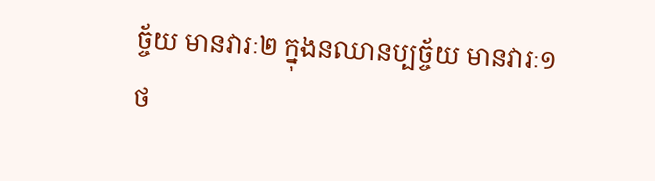ច្ច័យ មានវារៈ២ ក្នុងនឈានប្បច្ច័យ មានវារៈ១
ថ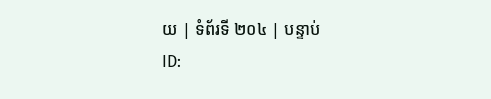យ | ទំព័រទី ២០៤ | បន្ទាប់
ID: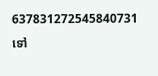637831272545840731
ទៅ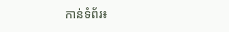កាន់ទំព័រ៖